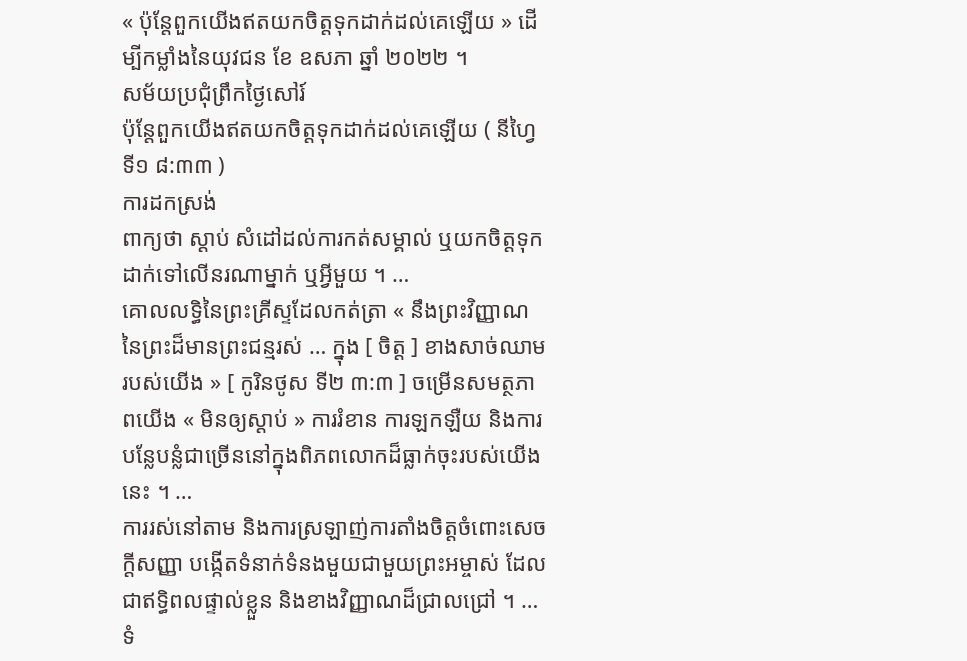« ប៉ុន្តែពួកយើងឥតយកចិត្តទុកដាក់ដល់គេឡើយ » ដើម្បីកម្លាំងនៃយុវជន ខែ ឧសភា ឆ្នាំ ២០២២ ។
សម័យប្រជុំព្រឹកថ្ងៃសៅរ៍
ប៉ុន្តែពួកយើងឥតយកចិត្តទុកដាក់ដល់គេឡើយ ( នីហ្វៃទី១ ៨:៣៣ )
ការដកស្រង់
ពាក្យថា ស្ដាប់ សំដៅដល់ការកត់សម្គាល់ ឬយកចិត្តទុកដាក់ទៅលើនរណាម្នាក់ ឬអ្វីមួយ ។ …
គោលលទ្ធិនៃព្រះគ្រីស្ទដែលកត់ត្រា « នឹងព្រះវិញ្ញាណនៃព្រះដ៏មានព្រះជន្មរស់ … ក្នុង [ ចិត្ត ] ខាងសាច់ឈាមរបស់យើង » [ កូរិនថូស ទី២ ៣:៣ ] ចម្រើនសមត្ថភាពយើង « មិនឲ្យស្ដាប់ » ការរំខាន ការឡកឡឺយ និងការបន្លែបន្លំជាច្រើននៅក្នុងពិភពលោកដ៏ធ្លាក់ចុះរបស់យើងនេះ ។ …
ការរស់នៅតាម និងការស្រឡាញ់ការតាំងចិត្តចំពោះសេចក្ដីសញ្ញា បង្កើតទំនាក់ទំនងមួយជាមួយព្រះអម្ចាស់ ដែលជាឥទ្ធិពលផ្ទាល់ខ្លួន និងខាងវិញ្ញាណដ៏ជ្រាលជ្រៅ ។ …
ទំ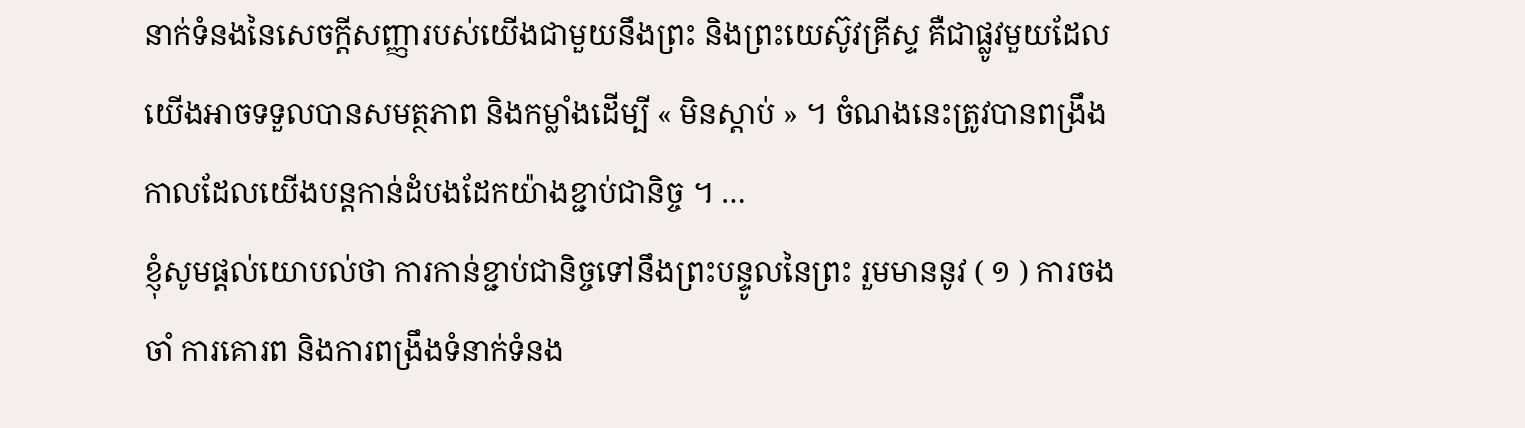នាក់ទំនងនៃសេចក្ដីសញ្ញារបស់យើងជាមួយនឹងព្រះ និងព្រះយេស៊ូវគ្រីស្ទ គឺជាផ្លូវមួយដែលយើងអាចទទួលបានសមត្ថភាព និងកម្លាំងដើម្បី « មិនស្ដាប់ » ។ ចំណងនេះត្រូវបានពង្រឹង កាលដែលយើងបន្តកាន់ដំបងដែកយ៉ាងខ្ជាប់ជានិច្ច ។ …
ខ្ញុំសូមផ្ដល់យោបល់ថា ការកាន់ខ្ជាប់ជានិច្ចទៅនឹងព្រះបន្ទូលនៃព្រះ រួមមាននូវ ( ១ ) ការចងចាំ ការគោរព និងការពង្រឹងទំនាក់ទំនង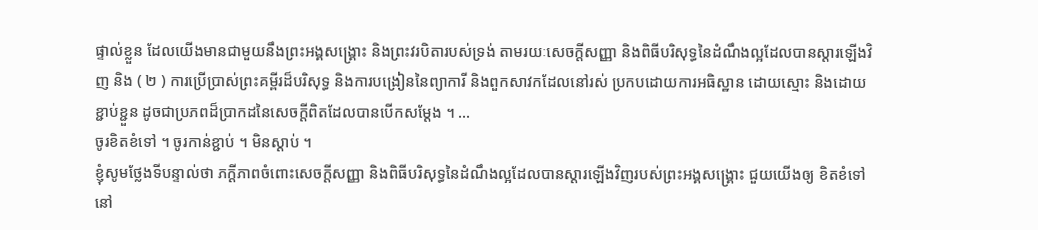ផ្ទាល់ខ្លួន ដែលយើងមានជាមួយនឹងព្រះអង្គសង្គ្រោះ និងព្រះវរបិតារបស់ទ្រង់ តាមរយៈសេចក្ដីសញ្ញា និងពិធីបរិសុទ្ធនៃដំណឹងល្អដែលបានស្ដារឡើងវិញ និង ( ២ ) ការប្រើប្រាស់ព្រះគម្ពីរដ៏បរិសុទ្ធ និងការបង្រៀននៃព្យាការី និងពួកសាវកដែលនៅរស់ ប្រកបដោយការអធិស្ឋាន ដោយស្មោះ និងដោយខ្ជាប់ខ្ជួន ដូចជាប្រភពដ៏ប្រាកដនៃសេចក្ដីពិតដែលបានបើកសម្ដែង ។ …
ចូរខិតខំទៅ ។ ចូរកាន់ខ្ជាប់ ។ មិនស្ដាប់ ។
ខ្ញុំសូមថ្លែងទីបន្ទាល់ថា ភក្ដីភាពចំពោះសេចក្ដីសញ្ញា និងពិធីបរិសុទ្ធនៃដំណឹងល្អដែលបានស្ដារឡើងវិញរបស់ព្រះអង្គសង្គ្រោះ ជួយយើងឲ្យ ខិតខំទៅ នៅ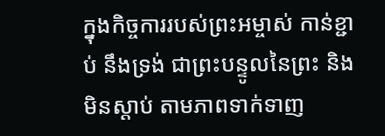ក្នុងកិច្ចការរបស់ព្រះអម្ចាស់ កាន់ខ្ជាប់ នឹងទ្រង់ ជាព្រះបន្ទូលនៃព្រះ និង មិនស្ដាប់ តាមភាពទាក់ទាញ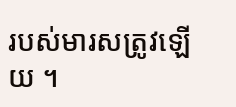របស់មារសត្រូវឡើយ ។